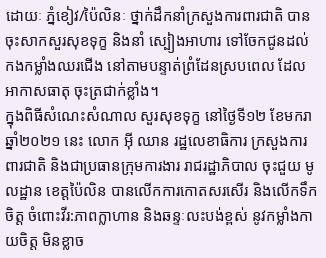ដោយៈ ភ្នំខៀវ/ប៉ៃលិនៈ ថ្នាក់ដឹកនាំក្រសួងការពារជាតិ បានចុះសាកសួរសុខទុក្ខ និងនាំ ស្បៀងអាហារ ទៅចែកជូនដល់ កងកម្លាំងឈរជើង នៅតាមបន្ទាត់ព្រំដែនស្របពេល ដែលអាកាសធាតុ ចុះត្រជាក់ខ្លាំង។
ក្នុងពិធីសំណេះសំណាល សួរសុខទុក្ខ នៅថ្ងៃទី១២ ខែមករា ឆ្នាំ២០២១ នេះ លោក អ៊ី ឈាន រដ្ឋលេខាធិការ ក្រសួងការពារជាតិ និងជាប្រធានក្រុមការងារ រាជរដ្ឋាភិបាល ចុះជួយ មូលដ្ឋាន ខេត្តប៉ៃលិន បានលើកការកោតសរសើរ និងលើកទឹកចិត្ត ចំពោះវីរ:ភាពក្លាហាន និងឆន្ទៈលះបង់ខ្ពស់ នូវកម្លាំងកាយចិត្ត មិនខ្លាច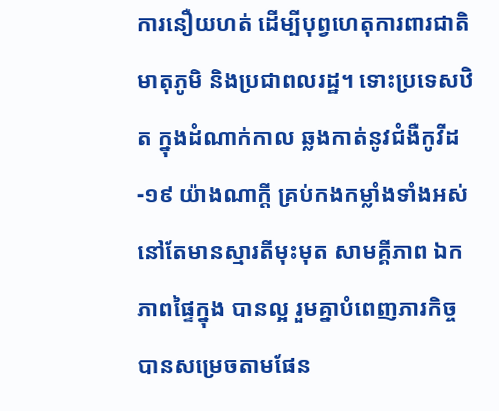ការនឿយហត់ ដើម្បីបុព្វហេតុការពារជាតិ មាតុភូមិ និងប្រជាពលរដ្ឋ។ ទោះប្រទេសឋិត ក្នុងដំណាក់កាល ឆ្លងកាត់នូវជំងឺកូវីដ-១៩ យ៉ាងណាក្តី គ្រប់កងកម្លាំងទាំងអស់ នៅតែមានស្មារតីមុះមុត សាមគ្គីភាព ឯកភាពផ្ទៃក្នុង បានល្អ រួមគ្នាបំពេញភារកិច្ច បានសម្រេចតាមផែន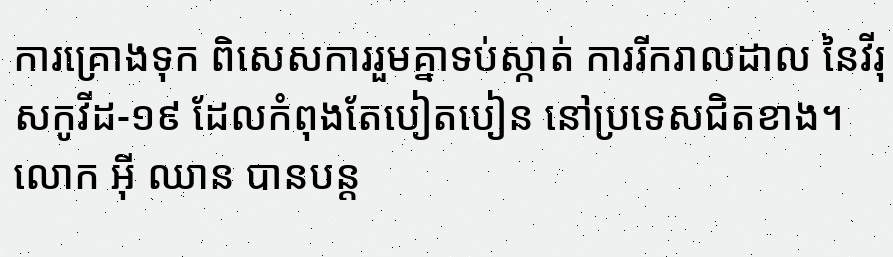ការគ្រោងទុក ពិសេសការរួមគ្នាទប់ស្កាត់ ការរីករាលដាល នៃវីរុសកូវីដ-១៩ ដែលកំពុងតែបៀតបៀន នៅប្រទេសជិតខាង។
លោក អ៊ី ឈាន បានបន្ត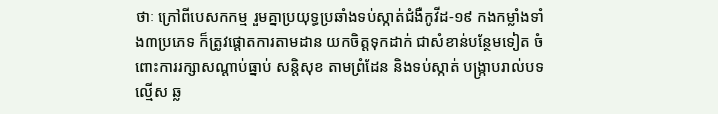ថាៈ ក្រៅពីបេសកកម្ម រួមគ្នាប្រយុទ្ធប្រឆាំងទប់ស្កាត់ជំងឺកូវីដ-១៩ កងកម្លាំងទាំង៣ប្រភេទ ក៏ត្រូវផ្តោតការតាមដាន យកចិត្តទុកដាក់ ជាសំខាន់បន្ថែមទៀត ចំពោះការរក្សាសណ្តាប់ធ្នាប់ សន្តិសុខ តាមព្រំដែន និងទប់ស្កាត់ បង្ក្រាបរាល់បទល្មើស ឆ្ល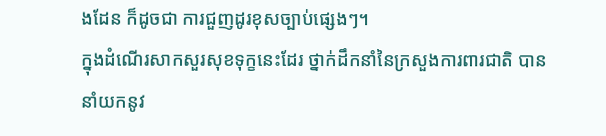ងដែន ក៏ដូចជា ការជួញដូរខុសច្បាប់ផ្សេងៗ។
ក្នុងដំណើរសាកសួរសុខទុក្ខនេះដែរ ថ្នាក់ដឹកនាំនៃក្រសួងការពារជាតិ បាននាំយកនូវ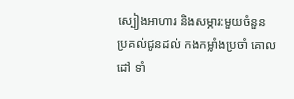ស្បៀងអាហារ និងសម្ភារ:មួយចំនួន ប្រគល់ជូនដល់ កងកម្លាំងប្រចាំ គោលដៅ ទាំ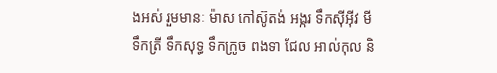ងអស់ រួមមានៈ ម៉ាស កៅស៊ូតង់ អង្ករ ទឹកស៊ីអ៊ីវ មី ទឹកត្រី ទឹកសុទ្ធ ទឹកក្រូច ពងទា ជែល អាល់កុល និ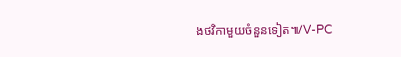ងថវិកាមួយចំនួនទៀត៕/V-PC